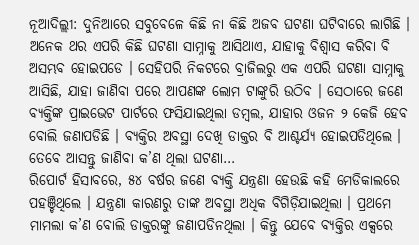ନୂଆଦିଲ୍ଲୀ: ଦୁନିଆରେ ସବୁବେଳେ କିଛି ନା କିଛି ଅଜବ ଘଟଣା ଘଟିବାରେ ଲାଗିଛି । ଅନେକ ଥର ଏପରି କିଛି ଘଟଣା ସାମ୍ନାକୁ ଆସିଥାଏ, ଯାହାକୁ ବିଶ୍ୱାସ କରିବା ବି ଅସମ୍ଭବ ହୋଇପଡେ । ସେହିପରି ନିକଟରେ ବ୍ରାଜିଲରୁ ଏକ ଏପରି ଘଟଣା ସାମ୍ନାକୁ ଆସିଛି, ଯାହା ଜାଣିବା ପରେ ଆପଣଙ୍କ ଲୋମ ଟାଙ୍କୁରି ଉଠିବ । ସେଠାରେ ଜଣେ ବ୍ୟକ୍ତିଙ୍କ ପ୍ରାଇଭେଟ ପାର୍ଟରେ ଫସିଯାଇଥିଲା ଡମ୍ବଲ, ଯାହାର ଓଜନ ୨ କେଜି ହେବ ବୋଲି ଜଣାପଡିଛି । ବ୍ୟକ୍ତିର ଅବସ୍ଥା ଦେଖି ଡାକ୍ତର ବି ଆଶ୍ଚର୍ଯ୍ୟ ହୋଇପଡିଥିଲେ । ତେବେ ଆସନ୍ତୁ ଜାଣିବା କ’ଣ ଥିଲା ଘଟଣା…
ରିପୋର୍ଟ ହିସାବରେ, ୫୪ ବର୍ଷର ଜଣେ ବ୍ୟକ୍ତି ଯନ୍ତ୍ରଣା ହେଉଛି କହି ମେଡିକାଲରେ ପହଞ୍ଚିଥିଲେ । ଯନ୍ତ୍ରଣା କାରଣରୁ ତାଙ୍କ ଅବସ୍ଥା ଅଧିକ ବିଗିଡ଼ିଯାଇଥିଲା । ପ୍ରଥମେ ମାମଲା କ’ଣ ବୋଲି ଡାକ୍ତରଙ୍କୁ ଜଣାପଡିନଥିଲା । କିନ୍ତୁ ଯେବେ ବ୍ୟକ୍ତିର ଏକ୍ସରେ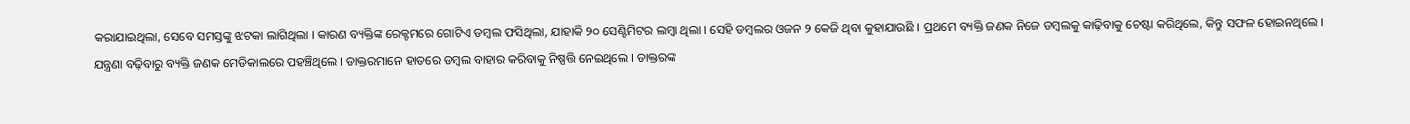କରାଯାଇଥିଲା, ସେବେ ସମସ୍ତଙ୍କୁ ଝଟକା ଲାଗିଥିଲା । କାରଣ ବ୍ୟକ୍ତିଙ୍କ ରେକ୍ଟମରେ ଗୋଟିଏ ଡମ୍ବଲ ଫସିଥିଲା, ଯାହାକି ୨୦ ସେଣ୍ଟିମିଟର ଲମ୍ବା ଥିଲା । ସେହି ଡମ୍ବଲର ଓଜନ ୨ କେଜି ଥିବା କୁହାଯାଉଛି । ପ୍ରଥମେ ବ୍ୟକ୍ତି ଜଣକ ନିଜେ ଡମ୍ବଲକୁ କାଢ଼ିବାକୁ ଚେଷ୍ଟା କରିଥିଲେ, କିନ୍ତୁ ସଫଳ ହୋଇନଥିଲେ ।
ଯନ୍ତ୍ରଣା ବଢ଼ିବାରୁ ବ୍ୟକ୍ତି ଜଣକ ମେଡିକାଲରେ ପହଞ୍ଚିଥିଲେ । ଡାକ୍ତରମାନେ ହାତରେ ଡମ୍ବଲ ବାହାର କରିବାକୁ ନିଷ୍ପତ୍ତି ନେଇଥିଲେ । ଡାକ୍ତରଙ୍କ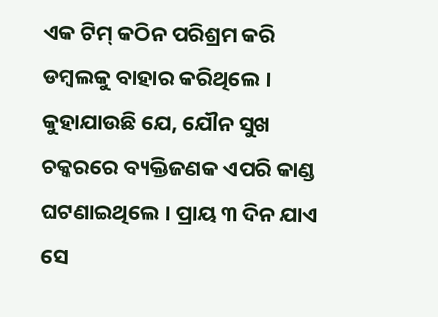ଏକ ଟିମ୍ କଠିନ ପରିଶ୍ରମ କରି ଡମ୍ବଲକୁ ବାହାର କରିଥିଲେ । କୁହାଯାଉଛି ଯେ, ଯୌନ ସୁଖ ଚକ୍କରରେ ବ୍ୟକ୍ତିଜଣକ ଏପରି କାଣ୍ଡ ଘଟଣାଇଥିଲେ । ପ୍ରାୟ ୩ ଦିନ ଯାଏ ସେ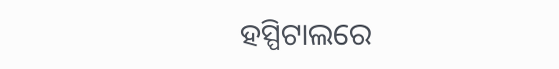ହସ୍ପିଟାଲରେ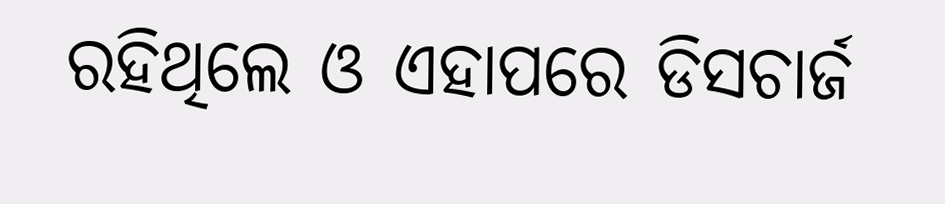ରହିଥିଲେ ଓ ଏହାପରେ ଡିସଚାର୍ଜ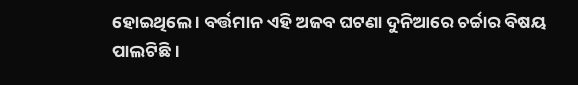ହୋଇଥିଲେ । ବର୍ତ୍ତମାନ ଏହି ଅଜବ ଘଟଣା ଦୁନିଆରେ ଚର୍ଚ୍ଚାର ବିଷୟ ପାଲଟିଛି ।